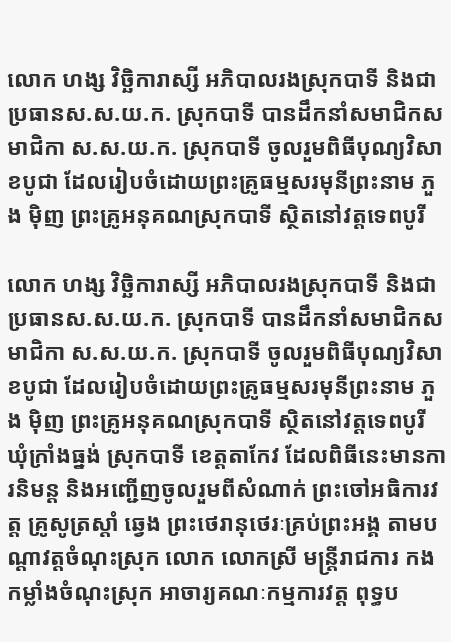លោក ហង្ស វិច្ឆិការាស្សី អភិបាលរងស្រុកបាទី និងជាប្រធានស.ស.យ.ក. ស្រុកបាទី បានដឹកនាំសមាជិកសមាជិកា ស.ស.យ.ក. ស្រុកបាទី ចូលរួមពិធីបុណ្យវិសាខបូជា ដែលរៀបចំដោយព្រះគ្រូធម្មសរមុនីព្រះនាម ភួង ម៉ិញ ព្រះគ្រូអនុគណស្រុកបាទី ស្ថិតនៅវត្តទេពបូរី

លោក ហង្ស វិច្ឆិការាស្សី អភិបាលរងស្រុកបាទី និងជាប្រធានស.ស.យ.ក. ស្រុកបាទី បានដឹកនាំសមាជិកសមាជិកា ស.ស.យ.ក. ស្រុកបាទី ចូលរួមពិធីបុណ្យវិសាខបូជា ដែលរៀបចំដោយព្រះគ្រូធម្មសរមុនីព្រះនាម ភួង ម៉ិញ ព្រះគ្រូអនុគណស្រុកបាទី ស្ថិតនៅវត្តទេពបូរី ឃុំក្រាំងធ្នង់ ស្រុកបាទី ខេត្តតាកែវ ដែលពិធីនេះមានការនិមន្ត និងអញ្ជើញចូលរួមពីសំណាក់ ព្រះចៅអធិការវត្ត គ្រូសូត្រស្តាំ ឆ្វេង ព្រះថេរានុថេរៈគ្រប់ព្រះអង្គ តាមបណ្តាវត្តចំណុះស្រុក លោក លោកស្រី មន្ត្រីរាជការ កងកម្លាំងចំណុះស្រុក អាចារ្យគណៈកម្មការវត្ត ពុទ្ធប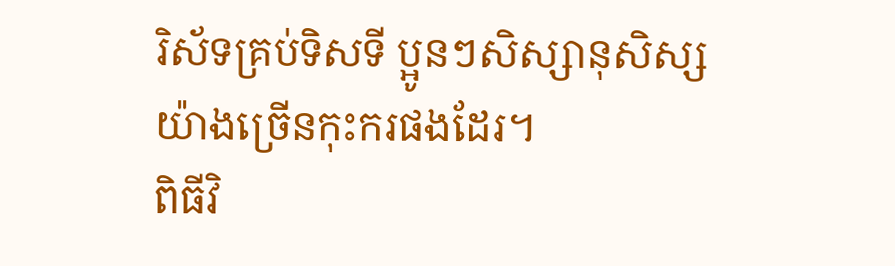រិស័ទគ្រប់ទិសទី ប្អូនៗសិស្សានុសិស្ស យ៉ាងច្រេីនកុះករផងដែរ។
ពិធីវិ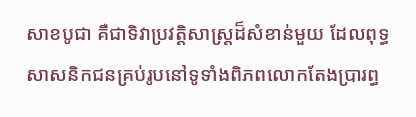សាខបូជា គឺជាទិវាប្រវត្តិសាស្ត្រដ៏សំខាន់មួយ ដែលពុទ្ធសាសនិកជនគ្រប់រូបនៅទូទាំងពិភពលោកតែងប្រារព្ធ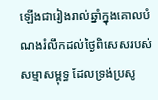ឡេីងជារៀងរាល់ឆ្នាំក្នុងគោលបំណងរំលឹកដល់ថ្ងៃពិសេសរបស់សម្មាសម្ពុទ្ធ ដែលទ្រង់ប្រសូ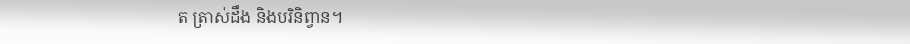ត ត្រាស់ដឹង និងបរិនិព្វាន។